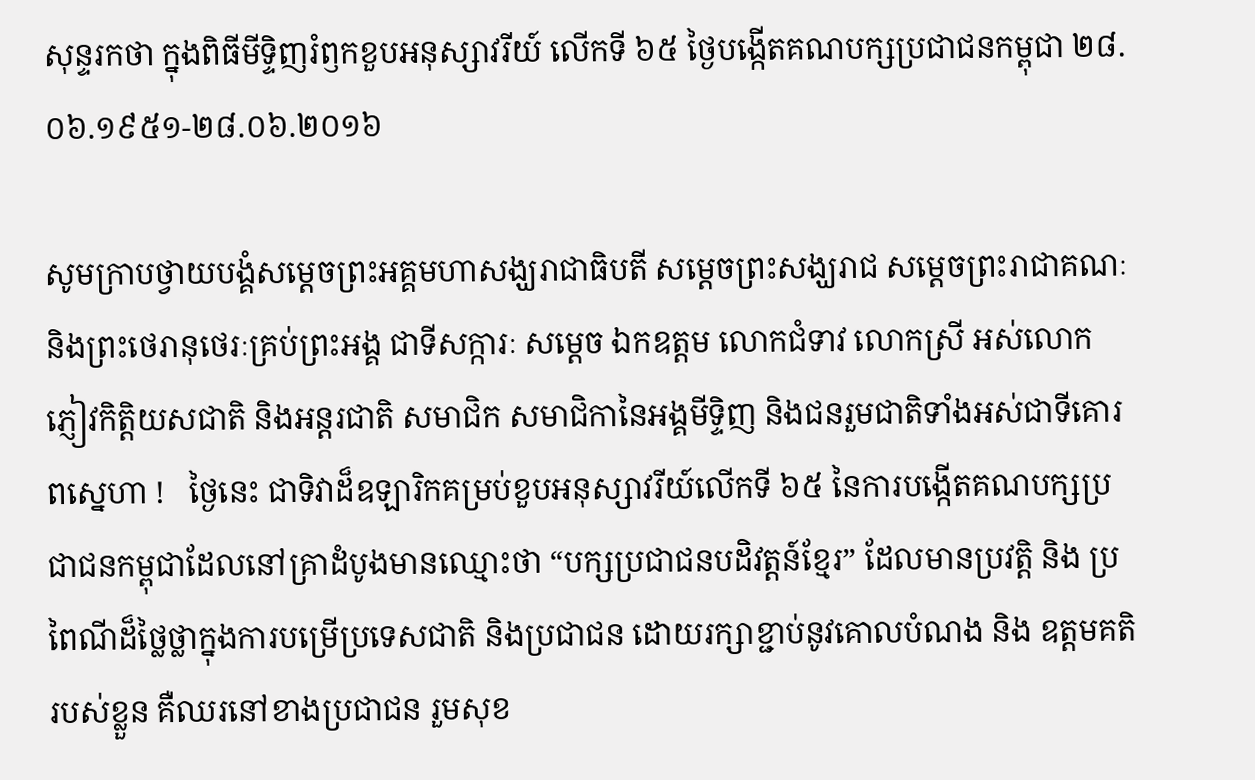សុន្ទរកថា ក្នុងពិធីមីទ្ទិញរំឭកខួបអនុស្សាវរីយ៍ លើកទី ៦៥ ថ្ងៃបង្កើតគណបក្សប្រជាជនកម្ពុជា ២៨.០៦.១៩៥១-២៨.០៦.២០១៦

សូមក្រាបថ្វាយបង្គំសម្តេចព្រះអគ្គមហាសង្ឃរាជាធិបតី សម្តេចព្រះសង្ឃរាជ សម្តេចព្រះរាជាគណៈ និងព្រះថេរានុថេរៈគ្រប់ព្រះអង្គ ជាទីសក្ការៈ សម្តេច ឯកឧត្តម លោកជំទាវ លោកស្រី អស់លោក  ភ្ញៀវកិត្តិយសជាតិ និងអន្តរជាតិ សមាជិក សមាជិកានៃអង្គមីទ្ទិញ និងជនរួមជាតិទាំងអស់ជាទីគោរពស្នេហា !   ថ្ងៃនេះ ជាទិវាដ៏ឧឡារិកគម្រប់ខួបអនុស្សាវរីយ៍លើកទី ៦៥ នៃការបង្កើតគណបក្សប្រជាជនកម្ពុជាដែលនៅគ្រាដំបូងមានឈ្មោះថា “បក្សប្រជាជនបដិវត្តន៍ខ្មែរ” ដែលមានប្រវត្តិ និង ប្រពៃណីដ៏ថ្លៃថ្លាក្នុងការបម្រើប្រទេសជាតិ និងប្រជាជន ដោយរក្សាខ្ជាប់នូវគោលបំណង និង ឧត្តមគតិរបស់ខ្លួន គឺឈរនៅខាងប្រជាជន រួមសុខ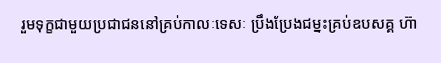រួមទុក្ខជាមួយប្រជាជននៅគ្រប់កាលៈទេសៈ ប្រឹងប្រែងជម្នះគ្រប់ឧបសគ្គ ហ៊ា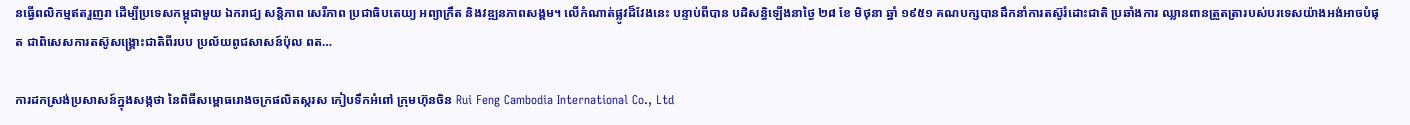នធ្វើពលិកម្មឥតរួញរា ដើម្បីប្រទេសកម្ពុជាមួយ ឯករាជ្យ សន្តិភាព សេរីភាព ប្រជាធិបតេយ្យ អព្យាក្រឹត និងវឌ្ឍនភាពសង្គម។ លើកំណាត់ផ្លូវដ៏វែងនេះ បន្ទាប់ពីបាន បដិសន្ធិឡើងនាថ្ងៃ ២៨ ខែ មិថុនា ឆ្នាំ ១៩៥១ គណបក្សបានដឹកនាំការតស៊ូរំដោះជាតិ ប្រឆាំងការ ឈ្លានពានត្រួតត្រារបស់បរទេសយ៉ាងអង់អាចបំផុត ជាពិសេសការតស៊ូសង្រ្គោះជាតិពីរបប ប្រល័យពូជសាសន៍ប៉ុល ពត…

ការដកស្រង់ប្រសាសន៍ក្នុងសង្កថា នៃពិធីសម្ពោធរោងចក្រផលិតស្ករស កៀបទឹកអំពៅ ក្រុមហ៊ុនចិន Rui Feng Cambodia International Co., Ltd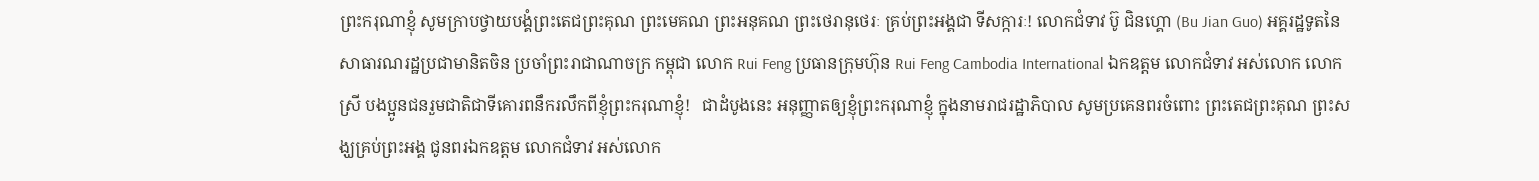ព្រះករុណាខ្ញុំ សូមក្រាបថ្វាយបង្គំព្រះតេជព្រះគុណ ព្រះមេគណ ព្រះអនុគណ ព្រះថេរានុថេរៈ គ្រប់ព្រះអង្គជា ទីសក្ការៈ! លោកជំទាវ ប៊ូ ជិនហ្គោ (Bu Jian Guo) អគ្គរដ្ឋទូតនៃសាធារណរដ្ឋប្រជាមានិតចិន ប្រចាំព្រះរាជាណាចក្រ កម្ពុជា លោក Rui Feng ប្រធានក្រុមហ៊ុន Rui Feng Cambodia International ឯកឧត្តម លោកជំទាវ អស់លោក លោកស្រី បងប្អូនជនរួមជាតិជាទីគោរពនឹករលឹកពីខ្ញុំព្រះករុណាខ្ញុំ!   ជាដំបូងនេះ អនុញ្ញាតឲ្យខ្ញុំព្រះករុណាខ្ញុំ ក្នុងនាមរាជរដ្ឋាភិបាល សូមប្រគេនពរចំពោះ ព្រះតេជព្រះគុណ ព្រះសង្ឃគ្រប់ព្រះអង្គ ជូនពរឯកឧត្តម លោកជំទាវ អស់លោក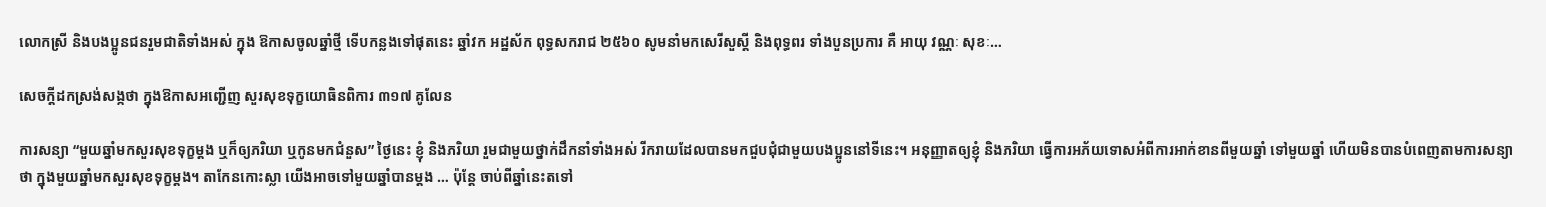លោកស្រី និងបងប្អូនជនរួមជាតិទាំងអស់ ក្នុង ឱកាសចូលឆ្នាំថ្មី ទើបកន្លងទៅផុតនេះ ឆ្នាំវក អដ្ឋស័ក ពុទ្ធសករាជ ២៥៦០ សូមនាំមកសេរីសួស្តី និងពុទ្ធពរ ទាំងបួនប្រការ គឺ អាយុ វណ្ណៈ សុខៈ…

សេចក្តីដកស្រង់សង្កថា ក្នុងឱកាសអញ្ជើញ សួរសុខទុក្ខយោធិនពិការ ៣១៧ គូលែន

ការសន្យា “មួយឆ្នាំមកសួរសុខទុក្ខម្តង ឬក៏ឲ្យភរិយា ឬកូនមកជំនួស” ថ្ងៃនេះ ខ្ញុំ និងភរិយា រួមជាមួយថ្នាក់ដឹកនាំទាំងអស់ រីករាយដែលបានមកជួបជុំជាមួយបងប្អូននៅទីនេះ។ អនុញ្ញាតឲ្យខ្ញុំ និងភរិយា ធ្វើការអភ័យទោសអំពីការអាក់ខានពីមួយឆ្នាំ ទៅមួយឆ្នាំ ហើយមិនបានបំពេញតាមការសន្យាថា ក្នុងមួយឆ្នាំមកសួរសុខទុក្ខម្តង។ តាកែនកោះស្លា យើងអាចទៅមួយឆ្នាំបានម្តង … ប៉ុន្តែ ចាប់ពីឆ្នាំនេះតទៅ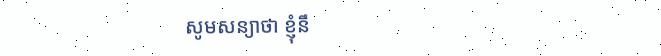សូមសន្យាថា ខ្ញុំនឹ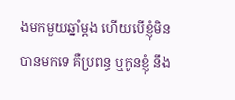ងមកមួយឆ្នាំម្តង ហើយបើខ្ញុំមិនបានមកទេ គឺប្រពន្ធ ឬកូនខ្ញុំ នឹង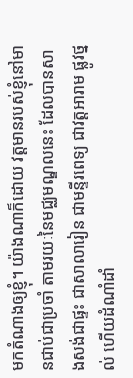មកតំណាងឲ្យខ្ញុំ។ យ៉ាងណាក៏ដោយ វត្តមានរបស់ខ្ញុំនៅមានជាប់ជាប្រចាំ តាមរយៈនៃមជ្ឈមណ្ឌលនេះ ដែលបានសាងសង់ជាផ្ទះ ជាសាលារៀន ជាមន្ទីរពេទ្យ ជាវត្តអារាម ផ្លូវថ្នល់ ហើយដំណាំដាំ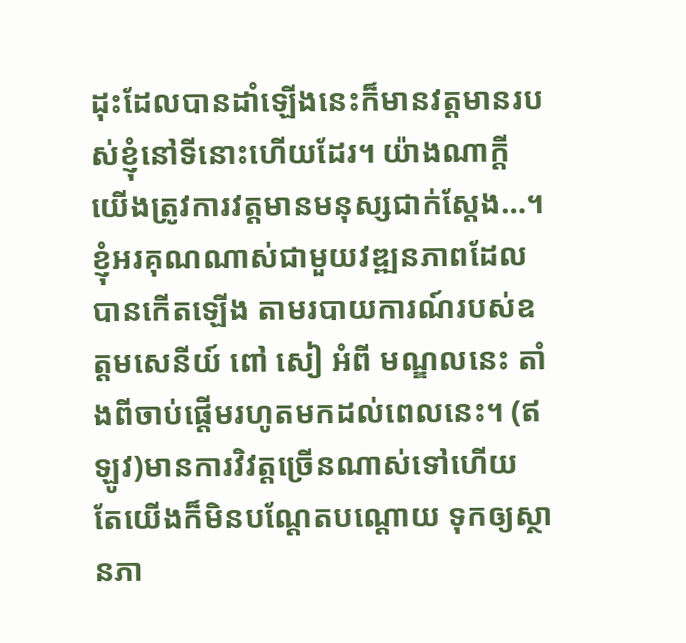ដុះដែលបានដាំឡើងនេះក៏មានវត្តមានរបស់ខ្ញុំនៅទីនោះហើយដែរ។ យ៉ាងណាក្តី យើងត្រូវការវត្តមានមនុស្សជាក់ស្តែង…។ ខ្ញុំអរគុណណាស់ជាមួយវឌ្ឍនភាពដែលបានកើតឡើង តាមរបាយការណ៍របស់ឧត្តមសេនីយ៍ ពៅ សៀ អំពី មណ្ឌលនេះ តាំងពីចាប់ផ្តើមរហូតមកដល់ពេលនេះ។ (ឥឡូវ)មានការវិវត្តច្រើនណាស់ទៅហើយ តែយើងក៏មិនបណ្តែតបណ្តោយ ទុកឲ្យស្ថានភា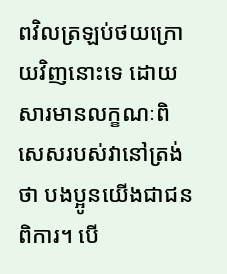ពវិលត្រឡប់ថយក្រោយវិញនោះទេ ដោយសារមានលក្ខណៈពិសេសរបស់វានៅត្រង់ថា បងប្អូនយើងជាជនពិការ។ បើ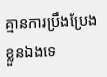គ្មានការប្រឹងប្រែងខ្លួនឯងទេ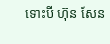ទោះបី ហ៊ុន សែន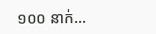១០០ នាក់…